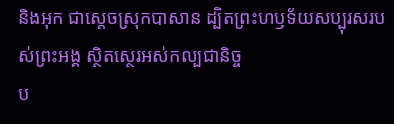និងអុក ជាស្តេចស្រុកបាសាន ដ្បិតព្រះហឫទ័យសប្បុរសរបស់ព្រះអង្គ ស្ថិតស្ថេរអស់កល្បជានិច្ច
ប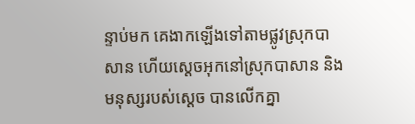ន្ទាប់មក គេងាកឡើងទៅតាមផ្លូវស្រុកបាសាន ហើយស្ដេចអុកនៅស្រុកបាសាន និងមនុស្សរបស់ស្ដេច បានលើកគ្នា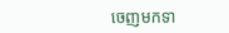ចេញមកទា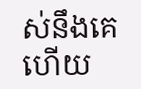ស់នឹងគេ ហើយ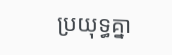ប្រយុទ្ធគ្នា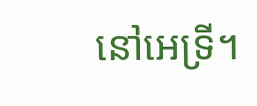នៅអេទ្រី។